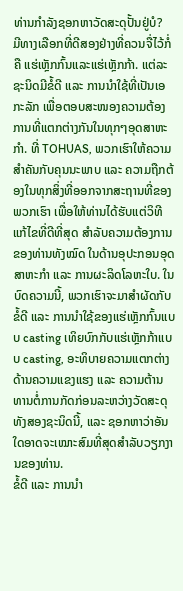ທ່ານກຳລັງຊອກຫາວັດສະດຸປັ້ນຢູ່ບໍ?
ມີທາງເລືອກທີ່ດີສອງຢ່າງທີ່ຄວນຈື່ໄວ້ກໍ່ຄື ແຮ່ເຫຼັກກົ້ນແລະແຮ່ເຫຼັກກ້າ. ແຕ່ລະຊະນິດມີຂໍ້ດີ ແລະ ການນຳໃຊ້ທີ່ເປັນເອກະລັກ ເພື່ອຕອບສະໜອງຄວາມຕ້ອງການທີ່ແຕກຕ່າງກັນໃນທຸກໆອຸດສາຫະກໍາ. ທີ່ TOHUAS, ພວກເຮົາໃຫ້ຄວາມສຳຄັນກັບຄຸນນະພາບ ແລະ ຄວາມຖືກຕ້ອງໃນທຸກສິ່ງທີ່ອອກຈາກສະຖານທີ່ຂອງພວກເຮົາ ເພື່ອໃຫ້ທ່ານໄດ້ຮັບແຕ່ວິທີແກ້ໄຂທີ່ດີທີ່ສຸດ ສຳລັບຄວາມຕ້ອງການຂອງທ່ານທັງໝົດ ໃນດ້ານອຸປະກອນອຸດສາຫະກໍາ ແລະ ການຜະລິດໂລຫະໃບ. ໃນບົດຄວາມນີ້, ພວກເຮົາຈະມາສຳຜັດກັບຂໍ້ດີ ແລະ ການນຳໃຊ້ຂອງແຮ່ເຫຼັກກົ້ນແບບ casting ເທິຍບົກກັບແຮ່ເຫຼັກກ້າແບບ casting, ອະທິບາຍຄວາມແຕກຕ່າງດ້ານຄວາມແຂງແຮງ ແລະ ຄວາມຕ້ານທານຕໍ່ການກັດກ່ອນລະຫວ່າງວັດສະດຸທັງສອງຊະນິດນີ້, ແລະ ຊອກຫາວ່າອັນໃດອາດຈະເໝາະສົມທີ່ສຸດສຳລັບວຽກງານຂອງທ່ານ.
ຂໍ້ດີ ແລະ ການນຳ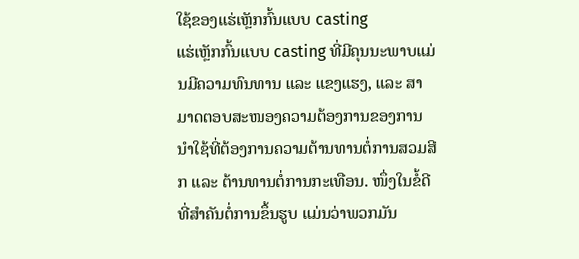ໃຊ້ຂອງແຮ່ເຫຼັກກົ້ນແບບ casting
ແຮ່ເຫຼັກກົ້ນແບບ casting ທີ່ມີຄຸນນະພາບແມ່ນມີຄວາມທົນທານ ແລະ ແຂງແຮງ, ແລະ ສາມາດຕອບສະໜອງຄວາມຕ້ອງການຂອງການນຳໃຊ້ທີ່ຕ້ອງການຄວາມຕ້ານທານຕໍ່ການສວມສີກ ແລະ ຕ້ານທານຕໍ່ການກະເທືອນ. ໜຶ່ງໃນຂໍ້ດີທີ່ສຳຄັນຕໍ່ການຂຶ້ນຮູບ ແມ່ນວ່າພວກມັນ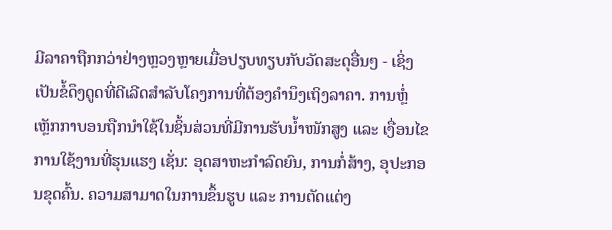ມີລາຄາຖືກກວ່າຢ່າງຫຼວງຫຼາຍເມື່ອປຽບທຽບກັບວັດສະດຸອື່ນໆ - ເຊິ່ງເປັນຂໍ້ດຶງດູດທີ່ດີເລີດສໍາລັບໂຄງການທີ່ຕ້ອງຄຳນຶງເຖິງລາຄາ. ການຫຼໍ່ເຫຼັກກາບອນຖືກນໍາໃຊ້ໃນຊິ້ນສ່ວນທີ່ມີການຮັບນ້ຳໜັກສູງ ແລະ ເງື່ອນໄຂການໃຊ້ງານທີ່ຮຸນແຮງ ເຊັ່ນ: ອຸດສາຫະກໍາລົດຍົນ, ການກໍ່ສ້າງ, ອຸປະກອນຂຸດຄົ້ນ. ຄວາມສາມາດໃນການຂຶ້ນຮູບ ແລະ ການຕັດແຕ່ງ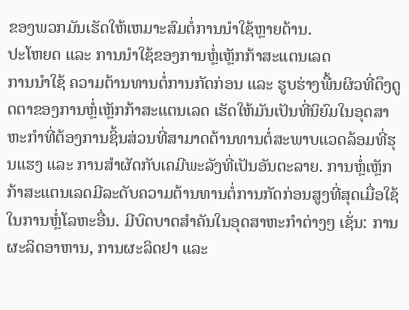ຂອງພວກມັນເຮັດໃຫ້ເຫມາະສົມຕໍ່ການນໍາໃຊ້ຫຼາຍດ້ານ.
ປະໂຫຍດ ແລະ ການນໍາໃຊ້ຂອງການຫຼໍ່ເຫຼັກກ້າສະແຕນເລດ
ການນໍາໃຊ້ ຄວາມຕ້ານທານຕໍ່ການກັດກ່ອນ ແລະ ຮູບຮ່າງພື້ນຜິວທີ່ດຶງດູດຕາຂອງການຫຼໍ່ເຫຼັກກ້າສະແຕນເລດ ເຮັດໃຫ້ມັນເປັນທີ່ນິຍົມໃນອຸດສາຫະກໍາທີ່ຕ້ອງການຊິ້ນສ່ວນທີ່ສາມາດຕ້ານທານຕໍ່ສະພາບແວດລ້ອມທີ່ຮຸນແຮງ ແລະ ການສໍາຜັດກັບເຄມີພະລັງທີ່ເປັນອັນຕະລາຍ. ການຫຼໍ່ເຫຼັກກ້າສະແຕນເລດມີລະດັບຄວາມຕ້ານທານຕໍ່ການກັດກ່ອນສູງທີ່ສຸດເມື່ອໃຊ້ໃນການຫຼໍ່ໂລຫະອື່ນ. ມີບົດບາດສຳຄັນໃນອຸດສາຫະກໍາຕ່າງໆ ເຊັ່ນ: ການຜະລິດອາຫານ, ການຜະລິດຢາ ແລະ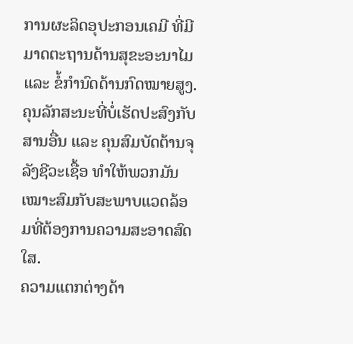ການຜະລິດອຸປະກອນເຄມີ ທີ່ມີມາດຕະຖານດ້ານສຸຂະອະນາໄມ ແລະ ຂໍ້ກຳນົດດ້ານກົດໝາຍສູງ. ຄຸນລັກສະນະທີ່ບໍ່ເຮັດປະສົງກັບສານອື່ນ ແລະ ຄຸນສົມບັດຕ້ານຈຸລັງຊີວະເຊື້ອ ທຳໃຫ້ພວກມັນເໝາະສົມກັບສະພາບແວດລ້ອມທີ່ຕ້ອງການຄວາມສະອາດສົດໃສ.
ຄວາມແຕກຕ່າງດ້າ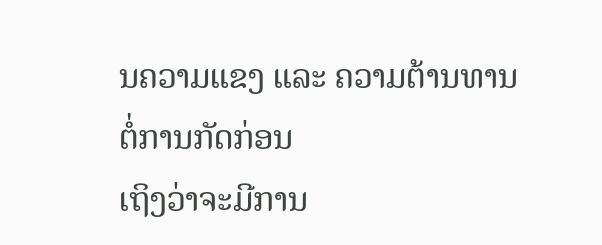ນຄວາມແຂງ ແລະ ຄວາມຕ້ານທານຕໍ່ການກັດກ່ອນ
ເຖິງວ່າຈະມີການ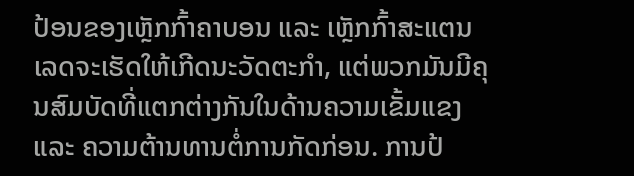ປ້ອນຂອງເຫຼັກກົ້າຄາບອນ ແລະ ເຫຼັກກົ້າສະແຕນເລດຈະເຮັດໃຫ້ເກີດນະວັດຕະກໍາ, ແຕ່ພວກມັນມີຄຸນສົມບັດທີ່ແຕກຕ່າງກັນໃນດ້ານຄວາມເຂັ້ມແຂງ ແລະ ຄວາມຕ້ານທານຕໍ່ການກັດກ່ອນ. ການປ້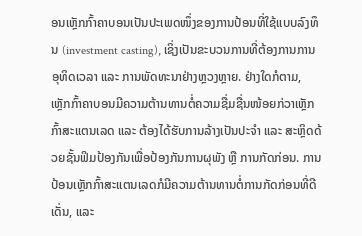ອນເຫຼັກກົ້າຄາບອນເປັນປະເພດໜຶ່ງຂອງການປ້ອນທີ່ໃຊ້ແບບລົງທຶນ (investment casting), ເຊິ່ງເປັນຂະບວນການທີ່ຕ້ອງການການອຸທິດເວລາ ແລະ ການພັດທະນາຢ່າງຫຼວງຫຼາຍ. ຢ່າງໃດກໍຕາມ, ເຫຼັກກົ້າຄາບອນມີຄວາມຕ້ານທານຕໍ່ຄວາມຊື່ມຊື່ນໜ້ອຍກ່ວາເຫຼັກກົ້າສະແຕນເລດ ແລະ ຕ້ອງໄດ້ຮັບການລ້າງເປັນປະຈໍາ ແລະ ສະຫຼິດດ້ວຍຊັ້ນຟິມປ້ອງກັນເພື່ອປ້ອງກັນການຜຸພັງ ຫຼື ການກັດກ່ອນ. ການປ້ອນເຫຼັກກົ້າສະແຕນເລດກໍມີຄວາມຕ້ານທານຕໍ່ການກັດກ່ອນທີ່ດີເດັ່ນ, ແລະ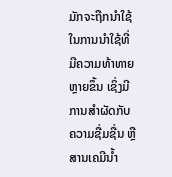ມັກຈະຖືກນໍາໃຊ້ໃນການນໍາໃຊ້ທີ່ມີຄວາມທ້າທາຍຫຼາຍຂຶ້ນ ເຊິ່ງມີການສໍາຜັດກັບຄວາມຊື່ມຊື່ນ ຫຼື ສານເຄມີນ້ຳ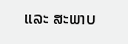ແລະ ສະພາບ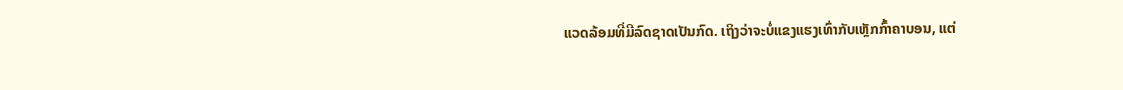ແວດລ້ອມທີ່ມີລົດຊາດເປັນກົດ. ເຖິງວ່າຈະບໍ່ແຂງແຮງເທົ່າກັບເຫຼັກກົ້າຄາບອນ, ແຕ່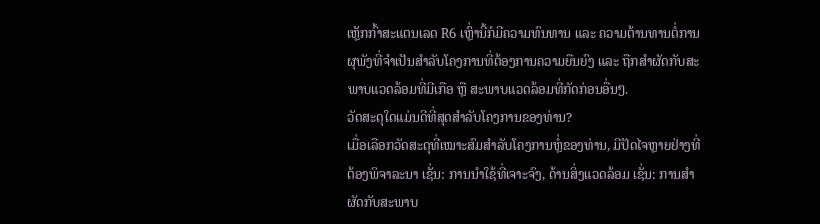ເຫຼັກກົ້າສະແຕນເລດ R6 ເຫຼົ່ານີ້ກໍມີຄວາມທົນທານ ແລະ ຄວາມຕ້ານທານຕໍ່ການຜຸພັງທີ່ຈໍາເປັນສໍາລັບໂຄງການທີ່ຕ້ອງການຄວາມຍືນຍົງ ແລະ ຖືກສໍາຜັດກັບສະພາບແວດລ້ອມທີ່ມີເກືອ ຫຼື ສະພາບແວດລ້ອມທີ່ກັດກ່ອນອື່ນໆ.
ວັດສະດຸໃດແມ່ນດີທີ່ສຸດສໍາລັບໂຄງການຂອງທ່ານ?
ເມື່ອເລືອກວັດສະດຸທີ່ເໝາະສົມສໍາລັບໂຄງການຫຼໍ່ຂອງທ່ານ, ມີປັດໄຈຫຼາຍຢ່າງທີ່ຕ້ອງພິຈາລະນາ ເຊັ່ນ: ການນໍາໃຊ້ທີ່ເຈາະຈົງ, ດ້ານສິ່ງແວດລ້ອມ ເຊັ່ນ: ການສໍາຜັດກັບສະພາບ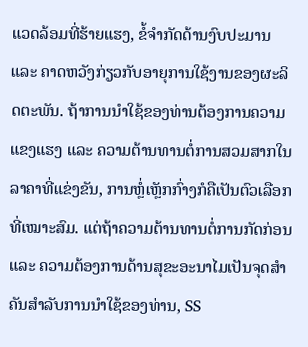ແວດລ້ອມທີ່ຮ້າຍແຮງ, ຂໍ້ຈໍາກັດດ້ານງົບປະມານ ແລະ ຄາດຫວັງກ່ຽວກັບອາຍຸການໃຊ້ງານຂອງຜະລິດຕະພັນ. ຖ້າການນໍາໃຊ້ຂອງທ່ານຕ້ອງການຄວາມແຂງແຮງ ແລະ ຄວາມຕ້ານທານຕໍ່ການສວມສາກໃນລາຄາທີ່ແຂ່ງຂັນ, ການຫຼໍ່ເຫຼັກກົ່າງກໍຄືເປັນຕົວເລືອກທີ່ເໝາະສົມ. ແຕ່ຖ້າຄວາມຕ້ານທານຕໍ່ການກັດກ່ອນ ແລະ ຄວາມຕ້ອງການດ້ານສຸຂະອະນາໄມເປັນຈຸດສໍາຄັນສໍາລັບການນໍາໃຊ້ຂອງທ່ານ, SS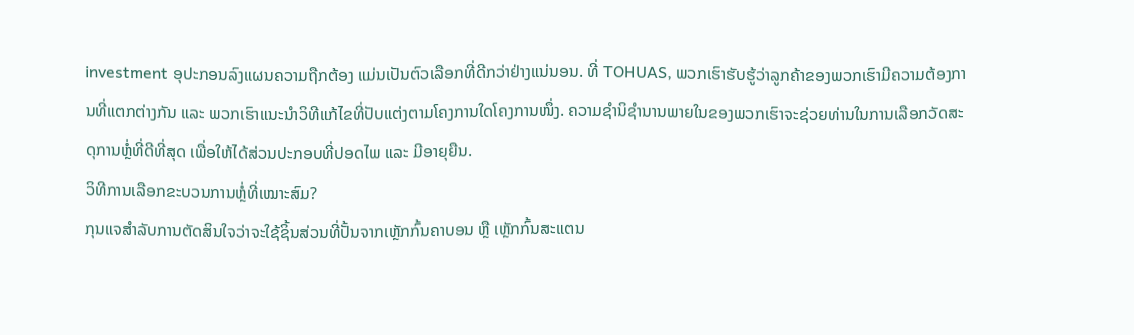investment ອຸປະກອນລົງແຜນຄວາມຖືກຕ້ອງ ແມ່ນເປັນຕົວເລືອກທີ່ດີກວ່າຢ່າງແນ່ນອນ. ທີ່ TOHUAS, ພວກເຮົາຮັບຮູ້ວ່າລູກຄ້າຂອງພວກເຮົາມີຄວາມຕ້ອງການທີ່ແຕກຕ່າງກັນ ແລະ ພວກເຮົາແນະນໍາວິທີແກ້ໄຂທີ່ປັບແຕ່ງຕາມໂຄງການໃດໂຄງການໜຶ່ງ. ຄວາມຊໍານິຊໍານານພາຍໃນຂອງພວກເຮົາຈະຊ່ວຍທ່ານໃນການເລືອກວັດສະດຸການຫຼໍ່ທີ່ດີທີ່ສຸດ ເພື່ອໃຫ້ໄດ້ສ່ວນປະກອບທີ່ປອດໄພ ແລະ ມີອາຍຸຍືນ.
ວິທີການເລືອກຂະບວນການຫຼໍ່ທີ່ເໝາະສົມ?
ກຸນແຈສຳລັບການຕັດສິນໃຈວ່າຈະໃຊ້ຊິ້ນສ່ວນທີ່ປັ້ນຈາກເຫຼັກກົ້ນຄາບອນ ຫຼື ເຫຼັກກົ້ນສະແຕນ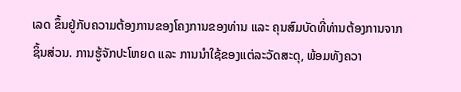ເລດ ຂຶ້ນຢູ່ກັບຄວາມຕ້ອງການຂອງໂຄງການຂອງທ່ານ ແລະ ຄຸນສົມບັດທີ່ທ່ານຕ້ອງການຈາກຊິ້ນສ່ວນ. ການຮູ້ຈັກປະໂຫຍດ ແລະ ການນຳໃຊ້ຂອງແຕ່ລະວັດສະດຸ, ພ້ອມທັງຄວາ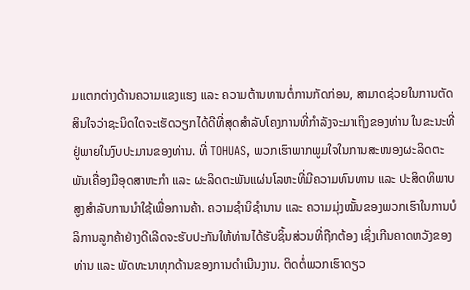ມແຕກຕ່າງດ້ານຄວາມແຂງແຮງ ແລະ ຄວາມຕ້ານທານຕໍ່ການກັດກ່ອນ, ສາມາດຊ່ວຍໃນການຕັດສິນໃຈວ່າຊະນິດໃດຈະເຮັດວຽກໄດ້ດີທີ່ສຸດສຳລັບໂຄງການທີ່ກຳລັງຈະມາເຖິງຂອງທ່ານ ໃນຂະນະທີ່ຢູ່ພາຍໃນງົບປະມານຂອງທ່ານ. ທີ່ TOHUAS, ພວກເຮົາພາກພູມໃຈໃນການສະໜອງຜະລິດຕະພັນເຄື່ອງມືອຸດສາຫະກຳ ແລະ ຜະລິດຕະພັນແຜ່ນໂລຫະທີ່ມີຄວາມທົນທານ ແລະ ປະສິດທິພາບສູງສຳລັບການນຳໃຊ້ເພື່ອການຄ້າ. ຄວາມຊຳນິຊຳນານ ແລະ ຄວາມມຸ່ງໝັ້ນຂອງພວກເຮົາໃນການບໍລິການລູກຄ້າຢ່າງດີເລີດຈະຮັບປະກັນໃຫ້ທ່ານໄດ້ຮັບຊິ້ນສ່ວນທີ່ຖືກຕ້ອງ ເຊິ່ງເກີນຄາດຫວັງຂອງທ່ານ ແລະ ພັດທະນາທຸກດ້ານຂອງການດຳເນີນງານ. ຕິດຕໍ່ພວກເຮົາດຽວ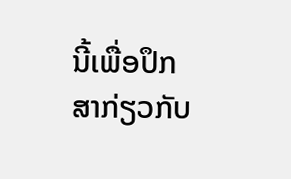ນີ້ເພື່ອປຶກສາກ່ຽວກັບ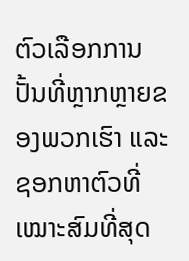ຕົວເລືອກການປັ້ນທີ່ຫຼາກຫຼາຍຂອງພວກເຮົາ ແລະ ຊອກຫາຕົວທີ່ເໝາະສົມທີ່ສຸດ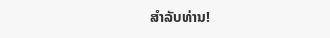ສຳລັບທ່ານ!